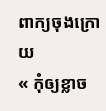ពាក្យចុងក្រោយ
« កុំឲ្យខ្លាច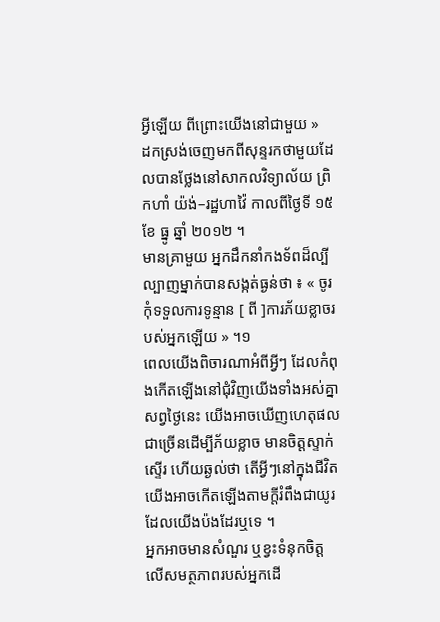អ្វីឡើយ ពីព្រោះយើងនៅជាមួយ »
ដកស្រង់ចេញមកពីសុន្ទរកថាមួយដែលបានថ្លែងនៅសាកលវិទ្យាល័យ ព្រិកហាំ យ៉ង់–រដ្ឋហាវ៉ៃ កាលពីថ្ងៃទី ១៥ ខែ ធ្នូ ឆ្នាំ ២០១២ ។
មានគ្រាមួយ អ្នកដឹកនាំកងទ័ពដ៏ល្បីល្បាញម្នាក់បានសង្កត់ធ្ងន់ថា ៖ « ចូរកុំទទួលការទូន្មាន [ ពី ]ការភ័យខ្លាចរបស់អ្នកឡើយ » ។១
ពេលយើងពិចារណាអំពីអ្វីៗ ដែលកំពុងកើតឡើងនៅជុំវិញយើងទាំងអស់គ្នាសព្វថ្ងៃនេះ យើងអាចឃើញហេតុផលជាច្រើនដើម្បីភ័យខ្លាច មានចិត្តស្ទាក់ស្ទើរ ហើយឆ្ងល់ថា តើអ្វីៗនៅក្នុងជីវិតយើងអាចកើតឡើងតាមក្តីរំពឹងជាយូរដែលយើងប៉ងដែរឬទេ ។
អ្នកអាចមានសំណួរ ឬខ្វះទំនុកចិត្តលើសមត្ថភាពរបស់អ្នកដើ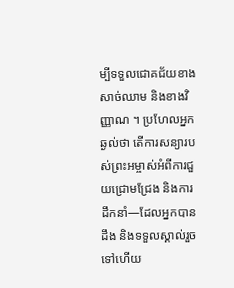ម្បីទទួលជោគជ័យខាងសាច់ឈាម និងខាងវិញ្ញាណ ។ ប្រហែលអ្នកឆ្ងល់ថា តើការសន្យារបស់ព្រះអម្ចាស់អំពីការជួយជ្រោមជ្រែង និងការដឹកនាំ—ដែលអ្នកបានដឹង និងទទួលស្គាល់រួចទៅហើយ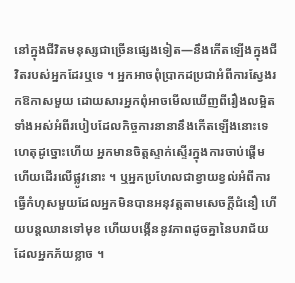នៅក្នុងជីវិតមនុស្សជាច្រើនផ្សេងទៀត—នឹងកើតឡើងក្នុងជីវិតរបស់អ្នកដែរឬទេ ។ អ្នកអាចពុំប្រាកដប្រជាអំពីការស្វែងរកឱកាសមួយ ដោយសារអ្នកពុំអាចមើលឃើញពីរឿងលម្អិតទាំងអស់អំពីរបៀបដែលកិច្ចការនានានឹងកើតឡើងនោះទេ ហេតុដូច្នោះហើយ អ្នកមានចិត្តស្ទាក់ស្ទើរក្នុងការចាប់ផ្តើម ហើយដើរលើផ្លូវនោះ ។ ឬអ្នកប្រហែលជាខ្វាយខ្វល់អំពីការធ្វើកំហុសមួយដែលអ្នកមិនបានអនុវត្តតាមសេចក្តីជំនឿ ហើយបន្តឈានទៅមុខ ហើយបង្កើននូវភាពដូចគ្នានៃបរាជ័យដែលអ្នកភ័យខ្លាច ។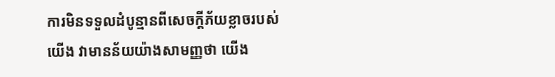ការមិនទទួលដំបូន្មានពីសេចក្តីភ័យខ្លាចរបស់យើង វាមានន័យយ៉ាងសាមញ្ញថា យើង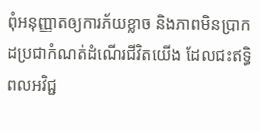ពុំអនុញ្ញាតឲ្យការភ័យខ្លាច និងភាពមិនប្រាកដប្រជាកំណត់ដំណើរជីវិតយើង ដែលជះឥទ្ធិពលអវិជ្ជ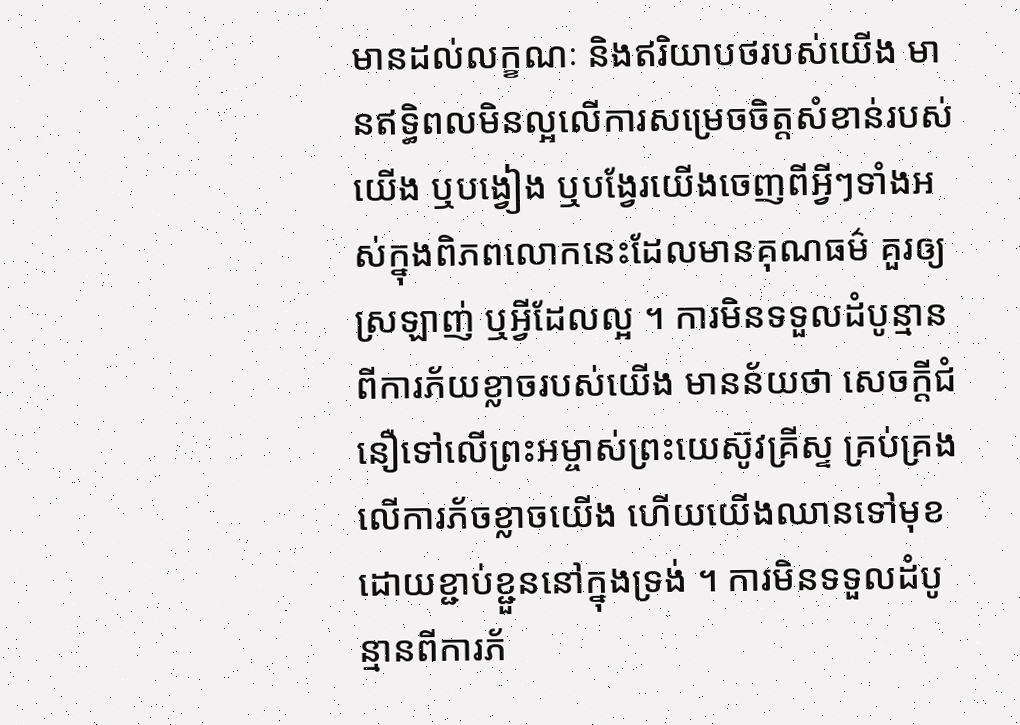មានដល់លក្ខណៈ និងឥរិយាបថរបស់យើង មានឥទ្ធិពលមិនល្អលើការសម្រេចចិត្តសំខាន់របស់យើង ឬបង្វៀង ឬបង្វែរយើងចេញពីអ្វីៗទាំងអស់ក្នុងពិភពលោកនេះដែលមានគុណធម៌ គួរឲ្យស្រឡាញ់ ឬអ្វីដែលល្អ ។ ការមិនទទួលដំបូន្មានពីការភ័យខ្លាចរបស់យើង មានន័យថា សេចក្ដីជំនឿទៅលើព្រះអម្ចាស់ព្រះយេស៊ូវគ្រីស្ទ គ្រប់គ្រងលើការភ័ចខ្លាចយើង ហើយយើងឈានទៅមុខដោយខ្ជាប់ខ្ជួននៅក្នុងទ្រង់ ។ ការមិនទទួលដំបូន្មានពីការភ័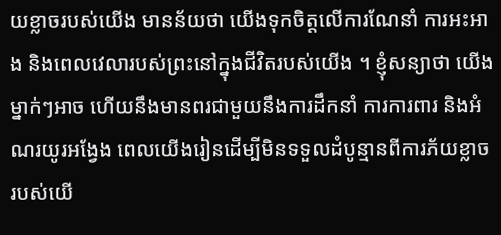យខ្លាចរបស់យើង មានន័យថា យើងទុកចិត្តលើការណែនាំ ការអះអាង និងពេលវេលារបស់ព្រះនៅក្នុងជីវិតរបស់យើង ។ ខ្ញុំសន្យាថា យើងម្នាក់ៗអាច ហើយនឹងមានពរជាមួយនឹងការដឹកនាំ ការការពារ និងអំណរយូរអង្វែង ពេលយើងរៀនដើម្បីមិនទទួលដំបូន្មានពីការភ័យខ្លាចរបស់យើ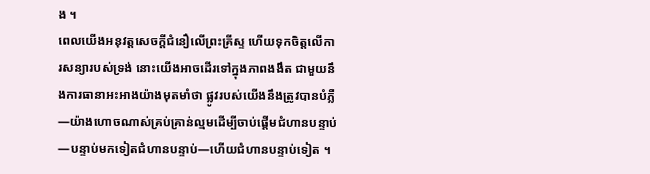ង ។
ពេលយើងអនុវត្តសេចក្តីជំនឿលើព្រះគ្រីស្ទ ហើយទុកចិត្តលើការសន្យារបស់ទ្រង់ នោះយើងអាចដើរទៅក្នុងភាពងងឹត ជាមួយនឹងការធានាអះអាងយ៉ាងមុតមាំថា ផ្លូវរបស់យើងនឹងត្រូវបានបំភ្លឺ—យ៉ាងហោចណាស់គ្រប់គ្រាន់ល្មមដើម្បីចាប់ផ្តើមជំហានបន្ទាប់—បន្ទាប់មកទៀតជំហានបន្ទាប់—ហើយជំហានបន្ទាប់ទៀត ។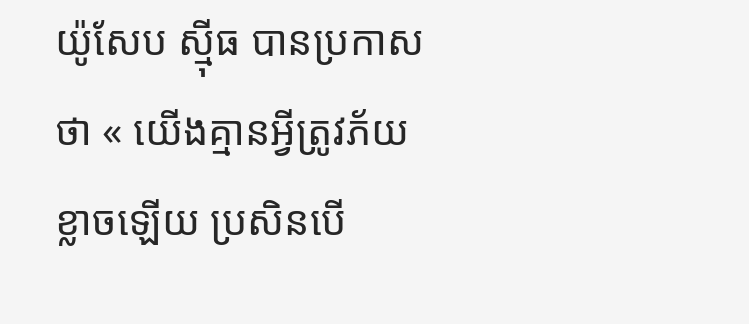យ៉ូសែប ស៊្មីធ បានប្រកាសថា « យើងគ្មានអ្វីត្រូវភ័យខ្លាចឡើយ ប្រសិនបើ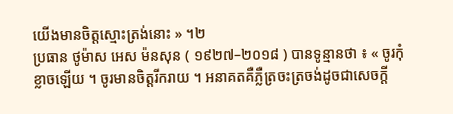យើងមានចិត្តស្មោះត្រង់នោះ » ។២
ប្រធាន ថូម៉ាស អេស ម៉នសុន ( ១៩២៧–២០១៨ ) បានទូន្មានថា ៖ « ចូរកុំខ្លាចឡើយ ។ ចូរមានចិត្តរីករាយ ។ អនាគតគឺភ្លឺត្រចះត្រចង់ដូចជាសេចក្តី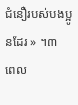ជំនឿរបស់បងប្អូនដែរ » ។៣
ពេល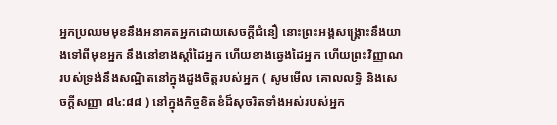អ្នកប្រឈមមុខនឹងអនាគតអ្នកដោយសេចក្តីជំនឿ នោះព្រះអង្គសង្គ្រោះនឹងយាងទៅពីមុខអ្នក នឹងនៅខាងស្ដាំដៃអ្នក ហើយខាងឆ្វេងដៃអ្នក ហើយព្រះវិញ្ញាណរបស់ទ្រង់នឹងសណ្ឋិតនៅក្នុងដួងចិត្តរបស់អ្នក ( សូមមើល គោលលទ្ធិ និងសេចក្ដីសញ្ញា ៨៤:៨៨ ) នៅក្នុងកិច្ចខិតខំដ៏សុចរិតទាំងអស់របស់អ្នក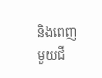និងពេញមួយជី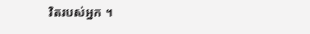វិតរបស់អ្នក ។